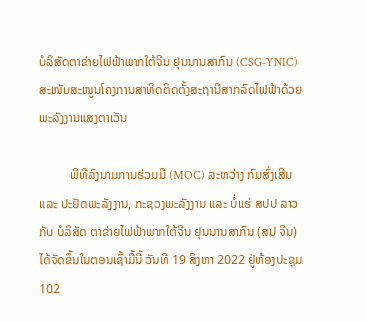ບໍລິສັດຕາຂ່າຍໄຟຟ້າພາກໃຕ້ຈີນ ຢຸນນານສາກົນ (CSG-YNIC) ສະໜັບສະໜູນໂຄງການສາທິດຕິດຕັ້ງສະຖານີສາກລົດໄຟຟ້າດ້ວຍພະລັງງານແສງຕາເວັນ

          ພິທີລົງນາມການຮ່ວມມື (MOC) ລະຫວ່າງ ກົມສົ່ງເສີມ ແລະ ປະຢັດພະລັງງານ, ກະຊວງພະລັງງານ ແລະ ບໍ່ແຮ່ ສປປ ລາວ ກັບ ບໍລິສັດ ຕາຂ່າຍໄຟຟ້າພາກໃຕ້ຈີນ ຢຸນນານສາກົນ (ສປ ຈີນ) ໄດ້ຈັດຂຶ້ນໃນຕອນເຊົ້າມື້ນີ້ ວັນທີ 19 ສິງຫາ 2022 ຢູ່ຫ້ອງປະຊຸມ 102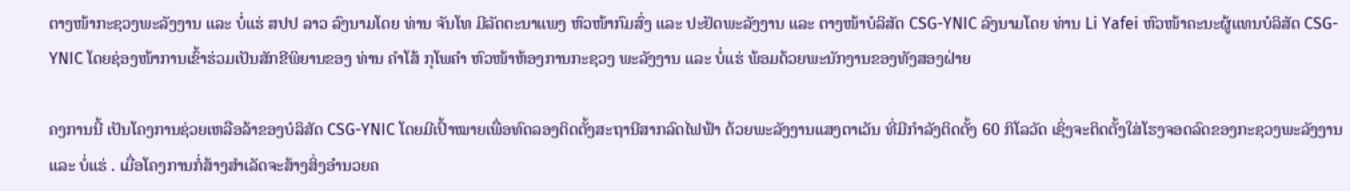ຕາງໜ້າກະຊວງພະລັງງານ ແລະ ບໍ່ແຮ່ ສປປ ລາວ ລົງນາມໂດຍ ທ່ານ ຈັນໂທ ມີລັດຕະນາແພງ ຫົວໜ້າກົມສົ່ງ ແລະ ປະຢັດພະລັງງານ ແລະ ຕາງໜ້າບໍລິສັດ CSG-YNIC ລົງນາມໂດຍ ທ່ານ Li Yafei ຫົວໜ້າຄະນະຜູ້ແທນບໍລິສັດ CSG-YNIC ໂດຍຊ່ອງໜ້າການເຂົ້າຮ່ວມເປັນສັກຂີພິຍານຂອງ ທ່ານ ຄຳໂສ້ ກຸໂພຄຳ ຫົວໜ້າຫ້ອງການກະຊວງ ພະລັງງານ ແລະ ບໍ່ແຮ່ ພ້ອມດ້ວຍພະນັກງານຂອງທັງສອງຝ່າຍ

ຄງການນີ້ ເປັນໂຄງການຊ່ວຍເຫລືອລ້າຂອງບໍລິສັດ CSG-YNIC ໂດຍມີເປົ້າໝາຍເພື່ອທົດລອງຕິດຕັ້ງສະຖານີສາກລົດໄຟຟ້າ ດ້ວຍພະລັງງານແສງຕາເວັນ ທີ່ມີກຳລັງຕິດຕັ້ງ 60 ກິໂລວັດ ເຊິ່ງຈະຕິດຕັ້ງໃສ່ໂຮງຈອດລົດຂອງກະຊວງພະລັງງານ ແລະ ບໍ່ແຮ່ . ເມື່ອໂຄງການກໍ່ສ້າງສຳເລັດຈະສ້າງສິ່ງອຳນວຍຄ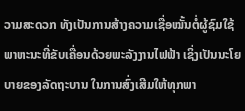ວາມສະດວກ ທັງເປັນການສ້າງຄວາມເຊື່ອໝັ້ນຕໍ່ຜູ້ຊົມໃຊ້ພາຫະນະທີ່ຂັບເຄື່ອນດ້ວຍພະລັງງານໄຟຟ້າ ເຊິ່ງເປັນນະໂຍບາຍຂອງລັດຖະບານ ໃນການສົ່ງເສີມໃຫ້ທຸກພາ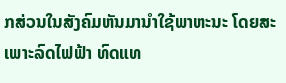ກສ່ວນໃນສັງຄົມຫັນມານຳໃຊ້ພາຫະນະ ໂດຍສະເພາະລົດໄຟຟ້າ ທົດແທ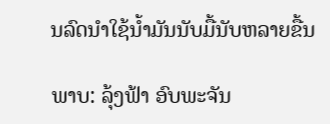ນລົດນຳໃຊ້ນໍ້າມັນນັບມື້ນັບຫລາຍຂື້ນ

ພາບ: ລຸ້ງຟ້າ ອົບພະຈັນ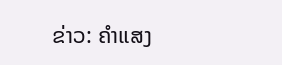ຂ່າວ: ຄຳແສງ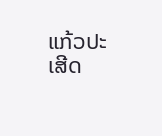ແກ້ວປະເສີດ